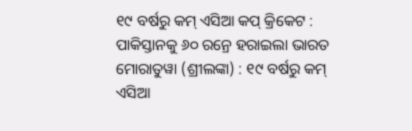୧୯ ବର୍ଷରୁ କମ୍ ଏସିଆ କପ୍ କ୍ରିକେଟ : ପାକିସ୍ତାନକୁ ୬୦ ରନ୍ରେ ହରାଇଲା ଭାରତ
ମୋରାତୁୱା (ଶ୍ରୀଲଙ୍କା) : ୧୯ ବର୍ଷରୁ କମ୍ ଏସିଆ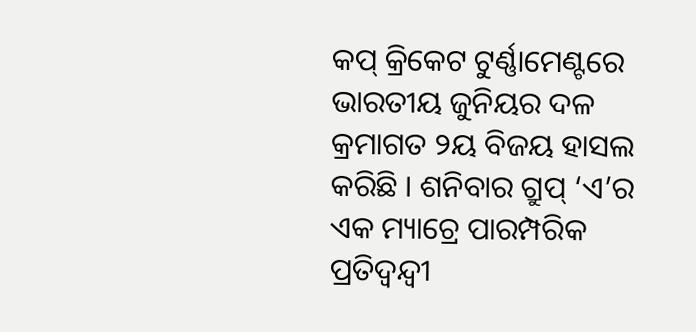କପ୍ କ୍ରିକେଟ ଟୁର୍ଣ୍ଣାମେଣ୍ଟରେ ଭାରତୀୟ ଜୁନିୟର ଦଳ କ୍ରମାଗତ ୨ୟ ବିଜୟ ହାସଲ କରିଛି । ଶନିବାର ଗ୍ରୁପ୍ ‘ଏ’ର ଏକ ମ୍ୟାଚ୍ରେ ପାରମ୍ପରିକ ପ୍ରତିଦ୍ବନ୍ଦ୍ବୀ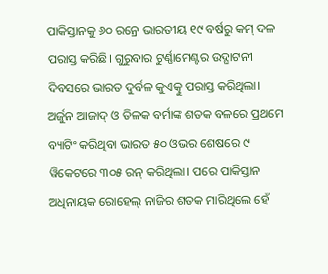ପାକିସ୍ତାନକୁ ୬୦ ରନ୍ରେ ଭାରତୀୟ ୧୯ ବର୍ଷରୁ କମ୍ ଦଳ ପରାସ୍ତ କରିଛି। ଗୁରୁବାର ଟୁର୍ଣ୍ଣାମେଣ୍ଟର ଉଦ୍ଘାଟନୀ ଦିବସରେ ଭାରତ ଦୁର୍ବଳ କୁଏତ୍କୁ ପରାସ୍ତ କରିଥିଲା। ଅର୍ଜୁନ ଆଜାଦ୍ ଓ ତିଳକ ବର୍ମାଙ୍କ ଶତକ ବଳରେ ପ୍ରଥମେ ବ୍ୟାଟିଂ କରିଥିବା ଭାରତ ୫୦ ଓଭର ଶେଷରେ ୯ ୱିକେଟରେ ୩୦୫ ରନ୍ କରିଥିଲା। ପରେ ପାକିସ୍ତାନ ଅଧିନାୟକ ରୋହେଲ୍ ନାଜିର ଶତକ ମାରିଥିଲେ ହେଁ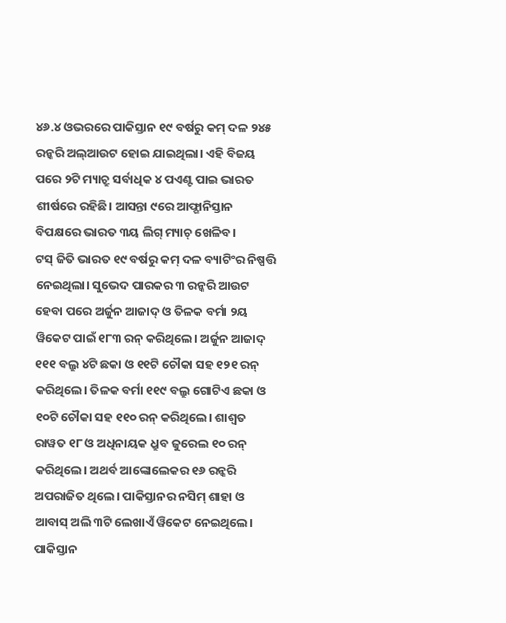୪୬.୪ ଓଭରରେ ପାକିସ୍ତାନ ୧୯ ବର୍ଷରୁ କମ୍ ଦଳ ୨୪୫ ରନ୍କରି ଅଲ୍ଆଉଟ ହୋଇ ଯାଇଥିଲା। ଏହି ବିଜୟ ପରେ ୨ଟି ମ୍ୟାଚ୍ରୁ ସର୍ବାଧିକ ୪ ପଏଣ୍ଟ ପାଇ ଭାରତ ଶୀର୍ଷରେ ରହିଛି। ଆସନ୍ତା ୯ରେ ଆଫ୍ଗାନିସ୍ତାନ ବିପକ୍ଷରେ ଭାରତ ୩ୟ ଲିଗ୍ ମ୍ୟାଚ୍ ଖେଳିବ।
ଟସ୍ ଜିତି ଭାରତ ୧୯ ବର୍ଷରୁ କମ୍ ଦଳ ବ୍ୟାଟିଂର ନିଷ୍ପତ୍ତି ନେଇଥିଲା। ସୁଭେଦ ପାରକର ୩ ରନ୍କରି ଆଉଟ ହେବା ପରେ ଅର୍ଜୁନ ଆଜାଦ୍ ଓ ତିଳକ ବର୍ମା ୨ୟ ୱିକେଟ ପାଇଁ ୧୮୩ ରନ୍ କରିଥିଲେ। ଅର୍ଜୁନ ଆଜାଦ୍ ୧୧୧ ବଲ୍ରୁ ୪ଟି ଛକା ଓ ୧୧ଟି ଚୌକା ସହ ୧୨୧ ରନ୍ କରିଥିଲେ। ତିଳକ ବର୍ମା ୧୧୯ ବଲ୍ରୁ ଗୋଟିଏ ଛକା ଓ ୧୦ଟି ଚୌକା ସହ ୧୧୦ ରନ୍ କରିଥିଲେ। ଶାଶ୍ବତ ରାୱତ ୧୮ ଓ ଅଧିନାୟକ ଧ୍ରୁବ ଜୁରେଲ ୧୦ ରନ୍ କରିଥିଲେ। ଅଥର୍ବ ଆଙ୍କୋଲେକର ୧୬ ରନ୍କରି ଅପରାଜିତ ଥିଲେ। ପାକିସ୍ତାନର ନସିମ୍ ଶାହା ଓ ଆବାସ୍ ଅଲି ୩ଟି ଲେଖାଏଁ ୱିକେଟ ନେଇଥିଲେ। ପାକିସ୍ତାନ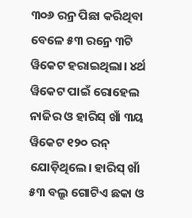୩୦୬ ରନ୍ର ପିଛା କରିଥିବା ବେଳେ ୫୩ ରନ୍ରେ ୩ଟି ୱିକେଟ ହରାଇଥିଲା। ୪ର୍ଥ ୱିକେଟ ପାଇଁ ରୋହେଲ ନାଜିର ଓ ହାରିସ୍ ଖାଁ ୩ୟ ୱିକେଟ ୧୨୦ ରନ୍ ଯୋଡ଼ିଥିଲେ। ହାରିସ୍ ଖାଁ ୫୩ ବଲ୍ରୁ ଗୋଟିଏ ଛକା ଓ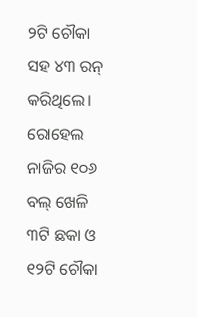୨ଟି ଚୌକା ସହ ୪୩ ରନ୍ କରିଥିଲେ। ରୋହେଲ ନାଜିର ୧୦୬ ବଲ୍ ଖେଳି ୩ଟି ଛକା ଓ ୧୨ଟି ଚୌକା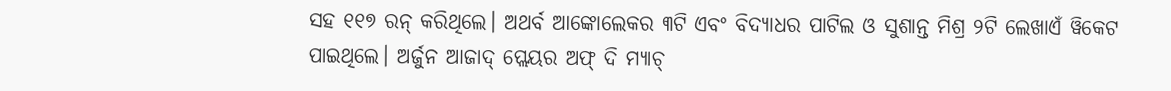ସହ ୧୧୭ ରନ୍ କରିଥିଲେ। ଅଥର୍ବ ଆଙ୍କୋଲେକର ୩ଟି ଏବଂ ବିଦ୍ୟାଧର ପାଟିଲ ଓ ସୁଶାନ୍ତ ମିଶ୍ର ୨ଟି ଲେଖାଏଁ ୱିକେଟ ପାଇଥିଲେ। ଅର୍ଜୁନ ଆଜାଦ୍ ପ୍ଲେୟର ଅଫ୍ ଦି ମ୍ୟାଚ୍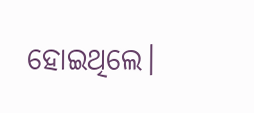ହୋଇଥିଲେ।